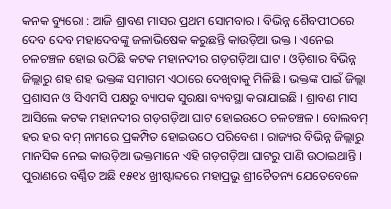କନକ ବ୍ୟୁରୋ : ଆଜି ଶ୍ରାବଣ ମାସର ପ୍ରଥମ ସୋମବାର । ବିଭିନ୍ନ ଶୈବପୀଠରେ ଦେବ ଦେବ ମହାଦେବଙ୍କୁ ଜଳାଭିଷେକ କରୁଛନ୍ତି କାଉଡ଼ିଆ ଭକ୍ତ । ଏନେଇ ଚଳଚଞ୍ଚଳ ହୋଇ ଉଠିଛି କଟକ ମହାନଦୀର ଗଡ଼ଗଡ଼ିଆ ଘାଟ । ଓଡ଼ିଶାର ବିଭିନ୍ନ ଜିଲ୍ଲାରୁ ଶହ ଶହ ଭକ୍ତଙ୍କ ସମାଗମ ଏଠାରେ ଦେଖିବାକୁ ମିଳିଛି । ଭକ୍ତଙ୍କ ପାଇଁ ଜିଲ୍ଲା ପ୍ରଶାସନ ଓ ସିଏମସି ପକ୍ଷରୁ ବ୍ୟାପକ ସୁରକ୍ଷା ବ୍ୟବସ୍ଥା କରାଯାଇଛି । ଶ୍ରାବଣ ମାସ ଆସିଲେ କଟକ ମହାନଦୀର ଗଡ଼ଗଡ଼ିଆ ଘାଟ ହୋଇଉଠେ ଚଳଚଞ୍ଚଳ । ବୋଲବମ୍ ହର ହର ବମ୍ ନାମରେ ପ୍ରକମ୍ପିତ ହୋଇଉଠେ ପରିବେଶ । ରାଜ୍ୟର ବିଭିନ୍ନ ଜିଲ୍ଲାରୁ ମାନସିକ ନେଇ କାଉଡ଼ିଆ ଭକ୍ତମାନେ ଏହି ଗଡ଼ଗଡ଼ିଆ ଘାଟରୁ ପାଣି ଉଠାଇଥାନ୍ତି । ପୁରାଣରେ ବର୍ଣ୍ଣିତ ଅଛି ୧୫୧୪ ଖ୍ରୀଷ୍ଟାବ୍ଦରେ ମହାପ୍ରଭୁ ଶ୍ରୀଚୈତନ୍ୟ ଯେତେବେଳେ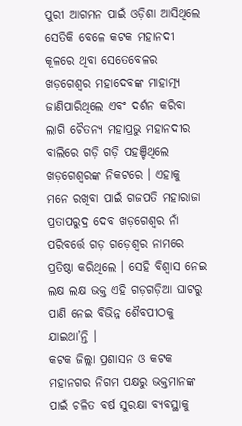ପୁରୀ ଆଗମନ ପାଇଁ ଓଡ଼ିଶା ଆସିଥିଲେ ସେତିକି ବେଳେ କଟକ ମହାନଦୀ କୂଳରେ ଥିବା ସେତେବେଳର ଖଡ଼ଗେଶ୍ୱର ମହାଦେବଙ୍କ ମାହାତ୍ମ୍ୟ ଜାଣିପାରିଥିଲେ ଏବଂ ଦର୍ଶନ କରିବା ଲାଗି ଚୈତନ୍ୟ ମହାପ୍ରଭୁ ମହାନଦୀର ବାଲିରେ ଗଡ଼ି ଗଡ଼ି ପହଞ୍ଚିଥିଲେ ଖଡ଼ଗେଶ୍ୱରଙ୍କ ନିକଟରେ । ଏହାକୁ ମନେ ରଖିବା ପାଇଁ ଗଜପତି ମହାରାଜା ପ୍ରତାପରୁଦ୍ର ଦେବ ଖଡ଼ଗେଶ୍ୱର ନାଁ ପରିବର୍ତ୍ତେ ଗଡ଼ ଗଡ଼େଶ୍ୱର ନାମରେ ପ୍ରତିଷ୍ଠା କରିଥିଲେ । ସେହି ବିଶ୍ୱାସ ନେଇ ଲକ୍ଷ ଲକ୍ଷ ଭକ୍ତ ଏହି ଗଡ଼ଗଡ଼ିଆ ଘାଟରୁ ପାଣି ନେଇ ବିଭିନ୍ନ ଶୈବପୀଠକୁ ଯାଇଥା’ନ୍ତି ।
କଟକ ଜିଲ୍ଲା ପ୍ରଶାସନ ଓ କଟକ ମହାନଗର ନିଗମ ପକ୍ଷରୁ ଭକ୍ତମାନଙ୍କ ପାଇଁ ଚଳିତ ବର୍ଷ ସୁରକ୍ଷା ବ୍ୟବସ୍ଥାକୁ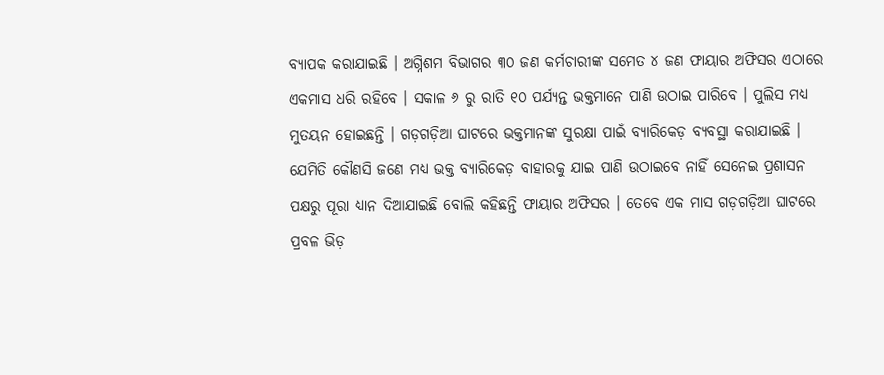ବ୍ୟାପକ କରାଯାଇଛି । ଅଗ୍ନିଶମ ବିଭାଗର ୩୦ ଜଣ କର୍ମଚାରୀଙ୍କ ସମେତ ୪ ଜଣ ଫାୟାର ଅଫିସର ଏଠାରେ ଏକମାସ ଧରି ରହିବେ । ସକାଳ ୬ ରୁ ରାତି ୧୦ ପର୍ଯ୍ୟନ୍ତ ଭକ୍ତମାନେ ପାଣି ଉଠାଇ ପାରିବେ । ପୁଲିସ ମଧ୍ୟ ମୁତୟନ ହୋଇଛନ୍ତି । ଗଡ଼ଗଡ଼ିଆ ଘାଟରେ ଭକ୍ତମାନଙ୍କ ସୁରକ୍ଷା ପାଇଁ ବ୍ୟାରିକେଡ଼ ବ୍ୟବସ୍ଥା କରାଯାଇଛି । ଯେମିତି କୌଣସି ଜଣେ ମଧ୍ୟ ଭକ୍ତ ବ୍ୟାରିକେଡ଼ ବାହାରକୁ ଯାଇ ପାଣି ଉଠାଇବେ ନାହିଁ ସେନେଇ ପ୍ରଶାସନ ପକ୍ଷରୁ ପୂରା ଧ୍ୟାନ ଦିଆଯାଇଛି ବୋଲି କହିଛନ୍ତି ଫାୟାର ଅଫିସର । ତେବେ ଏକ ମାସ ଗଡ଼ଗଡ଼ିଆ ଘାଟରେ ପ୍ରବଳ ଭିଡ଼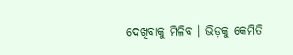ଦେଖିବାକୁ ମିଳିବ । ଭିଡ଼କୁ କେମିତି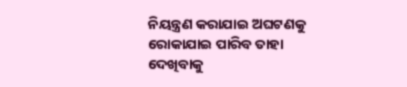ନିୟନ୍ତ୍ରଣ କରାଯାଇ ଅଘଟଣକୁ ରୋକାଯାଇ ପାରିବ ତାହା ଦେଖିବାକୁ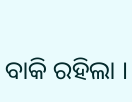ବାକି ରହିଲା ।